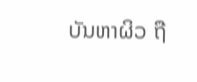ບັນຫາຜິວ ຖື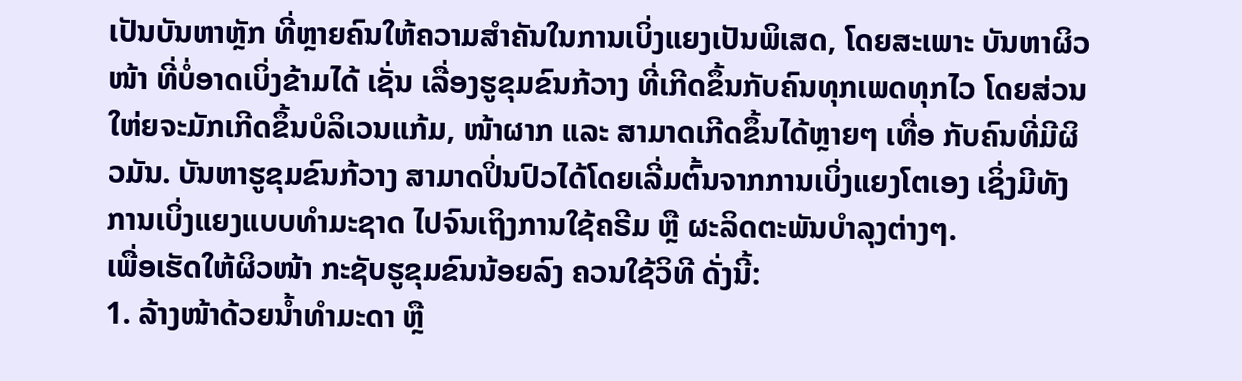ເປັນບັນຫາຫຼັກ ທີ່ຫຼາຍຄົນໃຫ້ຄວາມສໍາຄັນໃນການເບິ່ງແຍງເປັນພິເສດ, ໂດຍສະເພາະ ບັນຫາຜິວໜ້າ ທີ່ບໍ່ອາດເບິ່ງຂ້າມໄດ້ ເຊັ່ນ ເລື່ອງຮູຂຸມຂົນກ້ວາງ ທີ່ເກີດຂຶ້ນກັບຄົນທຸກເພດທຸກໄວ ໂດຍສ່ວນໃຫ່ຍຈະມັກເກີດຂຶ້ນບໍລິເວນແກ້ມ, ໜ້າຜາກ ແລະ ສາມາດເກີດຂຶ້ນໄດ້ຫຼາຍໆ ເທື່ອ ກັບຄົນທີ່ມີຜິວມັນ. ບັນຫາຮູຂຸມຂົນກ້ວາງ ສາມາດປິ່ນປົວໄດ້ໂດຍເລີ່ມຕົ້ນຈາກການເບິ່ງແຍງໂຕເອງ ເຊິ່ງມີທັງການເບິ່ງແຍງແບບທໍາມະຊາດ ໄປຈົນເຖິງການໃຊ້ຄຣີມ ຫຼື ຜະລິດຕະພັນບໍາລຸງຕ່າງໆ.
ເພື່ອເຮັດໃຫ້ຜິວໜ້າ ກະຊັບຮູຂຸມຂົນນ້ອຍລົງ ຄວນໃຊ້ວິທີ ດັ່ງນີ້:
1. ລ້າງໜ້າດ້ວຍນໍ້າທໍາມະດາ ຫຼື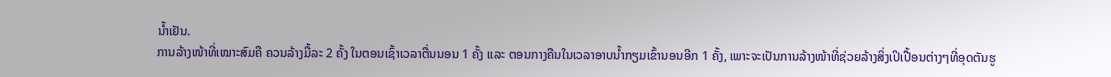ນໍ້າເຢັນ.
ການລ້າງໜ້າທີ່ເໝາະສົມຄື ຄວນລ້າງມື້ລະ 2 ຄັ້ງ ໃນຕອນເຊົ້າເວລາຕື່ນນອນ 1 ຄັ້ງ ແລະ ຕອນກາງຄືນໃນເວລາອາບນໍ້າກຽມເຂົ້ານອນອີກ 1 ຄັ້ງ, ເພາະຈະເປັນການລ້າງໜ້າທີ່ຊ່ວຍລ້າງສິ່ງເປິເປື້ອນຕ່າງໆທີ່ອຸດຕັນຮູ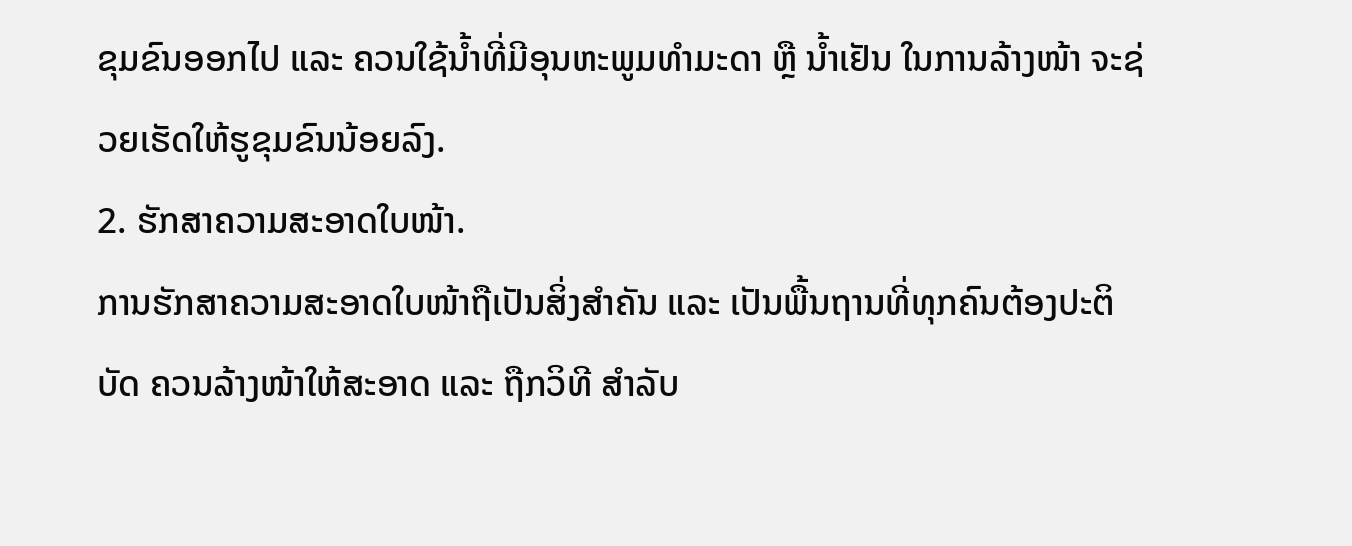ຂຸມຂົນອອກໄປ ແລະ ຄວນໃຊ້ນໍ້າທີ່ມີອຸນຫະພູມທໍາມະດາ ຫຼື ນໍ້າເຢັນ ໃນການລ້າງໜ້າ ຈະຊ່ວຍເຮັດໃຫ້ຮູຂຸມຂົນນ້ອຍລົງ.
2. ຮັກສາຄວາມສະອາດໃບໜ້າ.
ການຮັກສາຄວາມສະອາດໃບໜ້າຖືເປັນສິ່ງສໍາຄັນ ແລະ ເປັນພື້ນຖານທີ່ທຸກຄົນຕ້ອງປະຕິບັດ ຄວນລ້າງໜ້າໃຫ້ສະອາດ ແລະ ຖືກວິທີ ສໍາລັບ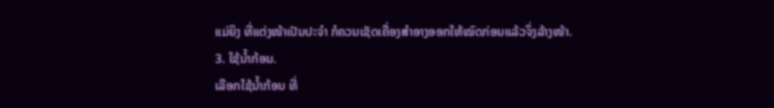ແມ່ຍິງ ທີ່ແຕ່ງໜ້າເປັນປະຈຳ ກໍຄວນເຊັດເຄື່ອງສໍາອາງອອກໃຫ້ໝົດກ່ອນແລ້ວຈຶ່ງລ້າງໜ້າ.
3. ໃຊ້ນໍ້າກ້ອນ.
ເລືອກໃຊ້ນໍ້າກ້ອນ ທີ່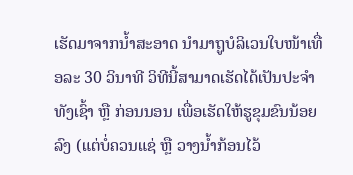ເຮັດມາຈາກນໍ້າສະອາດ ນໍາມາຖູບໍລິເວນໃບໜ້າເທື່ອລະ 30 ວິນາທີ ວິທີນີ້ສາມາດເຮັດໄດ້ເປັນປະຈໍາ ທັງເຊົ້າ ຫຼື ກ່ອນນອນ ເພື່ອເຮັດໃຫ້ຮູຂຸມຂົນນ້ອຍລົງ (ແຕ່ບໍ່ຄວນແຊ່ ຫຼື ວາງນໍ້າກ້ອນໄວ້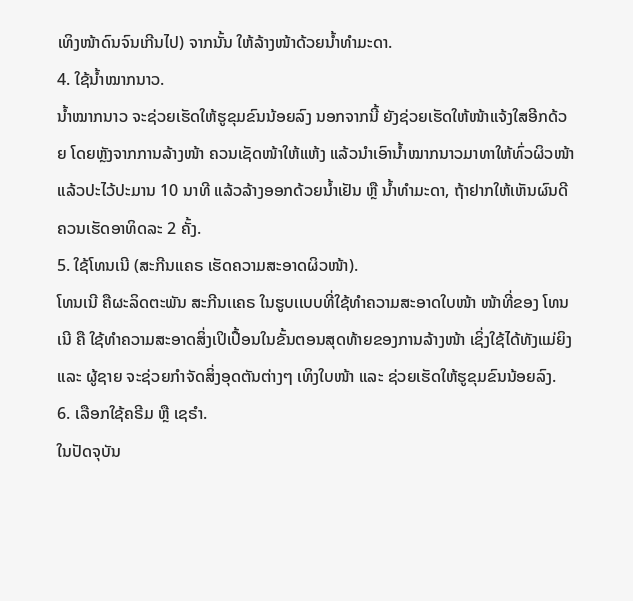ເທິງໜ້າດົນຈົນເກີນໄປ) ຈາກນັ້ນ ໃຫ້ລ້າງໜ້າດ້ວຍນໍ້າທໍາມະດາ.
4. ໃຊ້ນໍ້າໝາກນາວ.
ນໍ້າໝາກນາວ ຈະຊ່ວຍເຮັດໃຫ້ຮູຂຸມຂົນນ້ອຍລົງ ນອກຈາກນີ້ ຍັງຊ່ວຍເຮັດໃຫ້ໜ້າແຈ້ງໃສອີກດ້ວຍ ໂດຍຫຼັງຈາກການລ້າງໜ້າ ຄວນເຊັດໜ້າໃຫ້ແຫ້ງ ແລ້ວນໍາເອົານໍ້າໝາກນາວມາທາໃຫ້ທົ່ວຜິວໜ້າ ແລ້ວປະໄວ້ປະມານ 10 ນາທີ ແລ້ວລ້າງອອກດ້ວຍນໍ້າເຢັນ ຫຼື ນໍ້າທໍາມະດາ, ຖ້າຢາກໃຫ້ເຫັນຜົນດີ ຄວນເຮັດອາທິດລະ 2 ຄັ້ງ.
5. ໃຊ້ໂທນເນີ (ສະກີນເເຄຣ ເຮັດຄວາມສະອາດຜິວໜ້າ).
ໂທນເນີ ຄືຜະລິດຕະພັນ ສະກີນເເຄຣ ໃນຮູບເເບບທີ່ໃຊ້ທໍາຄວາມສະອາດໃບໜ້າ ໜ້າທີ່ຂອງ ໂທນເນີ ຄື ໃຊ້ທໍາຄວາມສະອາດສິ່ງເປິເປື້ອນໃນຂັ້ນຕອນສຸດທ້າຍຂອງການລ້າງໜ້າ ເຊິ່ງໃຊ້ໄດ້ທັງແມ່ຍິງ ແລະ ຜູ້ຊາຍ ຈະຊ່ວຍກໍາຈັດສິ່ງອຸດຕັນຕ່າງໆ ເທິງໃບໜ້າ ແລະ ຊ່ວຍເຮັດໃຫ້ຮູຂຸມຂົນນ້ອຍລົງ.
6. ເລືອກໃຊ້ຄຣີມ ຫຼື ເຊຣໍາ.
ໃນປັດຈຸບັນ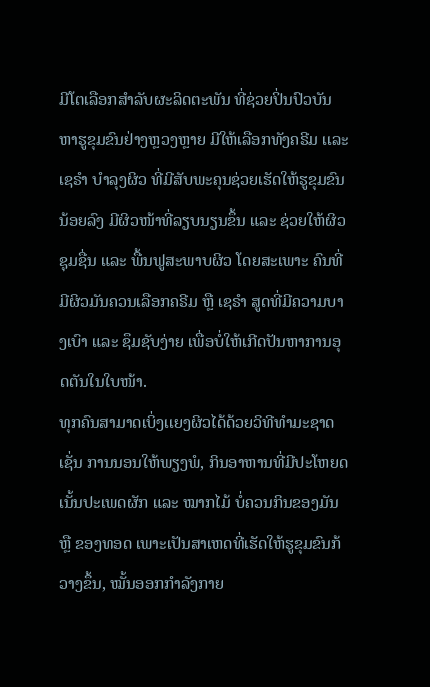ມີໂຕເລືອກສໍາລັບຜະລິດຕະພັນ ທີ່ຊ່ວຍປິ່ນປົວບັນຫາຮູຂຸມຂົນຢ່າງຫຼວງຫຼາຍ ມີໃຫ້ເລືອກທັງຄຣີມ ເເລະ ເຊຣໍາ ບໍາລຸງຜິວ ທີ່ມີສັບພະຄຸນຊ່ວຍເຮັດໃຫ້ຮູຂຸມຂົນນ້ອຍລົງ ມີຜິວໜ້າທີ່ລຽບນຽນຂຶ້ນ ແລະ ຊ່ວຍໃຫ້ຜິວຊຸມຊື່ນ ແລະ ພື້ນຟູສະພາບຜິວ ໂດຍສະເພາະ ຄົນທີ່ມີຜິວມັນຄວນເລືອກຄຣີມ ຫຼື ເຊຣໍາ ສູດທີ່ມີຄວາມບາງເບົາ ແລະ ຊຶມຊັບງ່າຍ ເພື່ອບໍ່ໃຫ້ເກີດປັນຫາການອຸດຕັນໃນໃບໜ້າ.
ທຸກຄົນສາມາດເບິ່ງເເຍງຜິວໄດ້ດ້ວຍວິທີທໍາມະຊາດ ເຊັ່ນ ການນອນໃຫ້ພຽງພໍ, ກິນອາຫານທີ່ມີປະໂຫຍດ ເນັ້ນປະເພດຜັກ ແລະ ໝາກໄມ້ ບໍ່ຄວນກິນຂອງມັນ ຫຼື ຂອງທອດ ເພາະເປັນສາເຫດທີ່ເຮັດໃຫ້ຮູຂຸມຂົນກ້ວາງຂຶ້ນ, ໝັ້ນອອກກໍາລັງກາຍ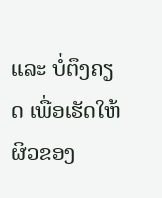ແລະ ບໍ່ຕຶງຄຽດ ເພື່ອເຮັດໃຫ້ຜິວຂອງ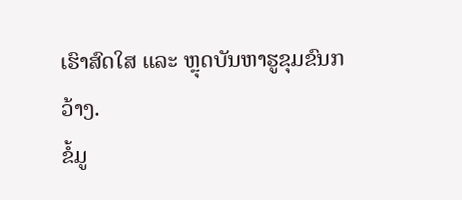ເຮົາສົດໃສ ແລະ ຫຼຸດບັນຫາຮູຂຸມຂົນກວ້າງ.
ຂໍ້ມູ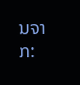ນຈາກ: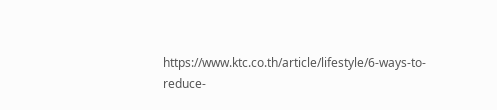https://www.ktc.co.th/article/lifestyle/6-ways-to-reduce-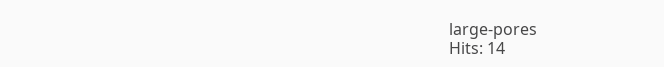large-pores
Hits: 14